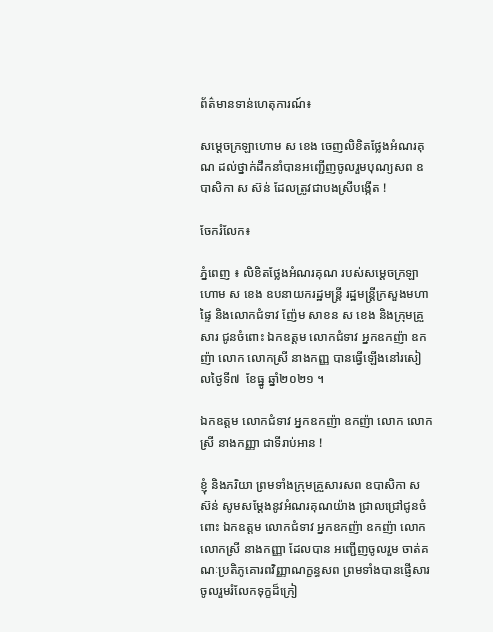ព័ត៌មានទាន់ហេតុការណ៍៖

សម្ដេចក្រឡាហោម ស ខេង ចេញលិខិតថ្លែងអំណរគុណ ដល់ថ្នាក់ដឹកនាំបានអញ្ជើញចូលរួមបុណ្យសព ឧបាសិកា ស ស៊ន់ ដែលត្រូវជាបងស្រីបង្កើត !

ចែករំលែក៖

ភ្នំពេញ ៖ លិខិតថ្លែងអំណរគុណ របស់សម្ដេចក្រឡាហោម ស ខេង ឧបនាយករដ្ឋមន្ត្រី រដ្ឋមន្ត្រីក្រសួងមហាផ្ទៃ និងលោកជំទាវ ញ៉ែម សាខន ស ខេង និងក្រុមគ្រួសារ ជូនចំពោះ ឯកឧត្តម លោកជំទាវ អ្នកឧកញ៉ា ឧកញ៉ា លោក លោកស្រី នាងកញ្ញ បានធ្វើឡើងនៅរសៀលថ្ងៃទី៧  ខែធ្នូ ឆ្នាំ២០២១ ។

ឯកឧត្តម លោកជំទាវ អ្នកឧកញ៉ា ឧកញ៉ា លោក លោកស្រី នាងកញ្ញា ជាទីរាប់អាន !

ខ្ញុំ និងភរិយា ព្រមទាំងក្រុមគ្រួសារសព ឧបាសិកា ស ស៊ន់ សូមសម្ដែងនូវអំណរគុណយ៉ាង ជ្រាលជ្រៅជូនចំពោះ ឯកឧត្តម លោកជំទាវ អ្នកឧកញ៉ា ឧកញ៉ា លោក លោកស្រី នាងកញ្ញា ដែលបាន អញ្ជើញចូលរួម ចាត់គណៈប្រតិភូគោរពវិញ្ញាណក្ខន្ធសព ព្រមទាំងបានផ្ញើសារចូលរួមរំលែកទុក្ខដ៏ក្រៀ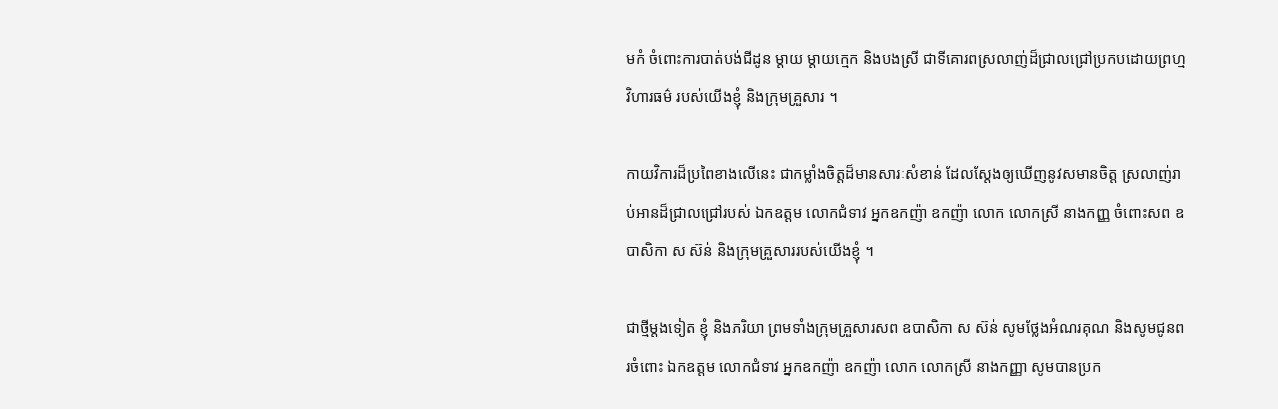មកំ ចំពោះការបាត់បង់ជីដូន ម្តាយ ម្តាយក្មេក និងបងស្រី ជាទីគោរពស្រលាញ់ដ៏ជ្រាលជ្រៅប្រកបដោយព្រហ្មវិហារធម៌ របស់យើងខ្ញុំ និងក្រុមគ្រួសារ ។

កាយវិការដ៏ប្រពៃខាងលើនេះ ជាកម្លាំងចិត្តដ៏មានសារៈសំខាន់ ដែលស្តែងឲ្យឃើញនូវសមានចិត្ត ស្រលាញ់រាប់អានដ៏ជ្រាលជ្រៅរបស់ ឯកឧត្តម លោកជំទាវ អ្នកឧកញ៉ា ឧកញ៉ា លោក លោកស្រី នាងកញ្ញ ចំពោះសព ឧបាសិកា ស ស៊ន់ និងក្រុមគ្រួសាររបស់យើងខ្ញុំ ។

ជាថ្មីម្តងទៀត ខ្ញុំ និងភរិយា ព្រមទាំងក្រុមគ្រួសារសព ឧបាសិកា ស ស៊ន់ សូមថ្លែងអំណរគុណ និងសូមជូនពរចំពោះ ឯកឧត្តម លោកជំទាវ អ្នកឧកញ៉ា ឧកញ៉ា លោក លោកស្រី នាងកញ្ញា សូមបានប្រក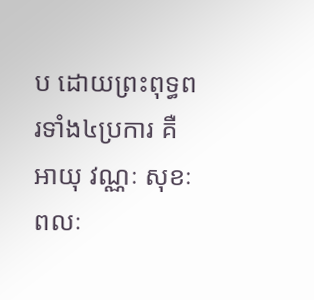ប ដោយព្រះពុទ្ធពរទាំង៤ប្រការ គឺ អាយុ វណ្ណៈ សុខៈ ពលៈ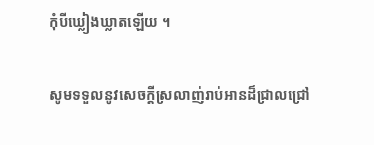កុំបីឃ្លៀងឃ្លាតឡើយ ។

សូមទទួលនូវសេចក្តីស្រលាញ់រាប់អានដ៏ជ្រាលជ្រៅ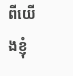ពីយើងខ្ញុំ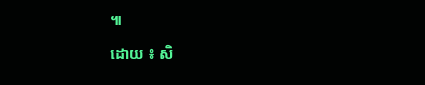៕

ដោយ ៖ សិ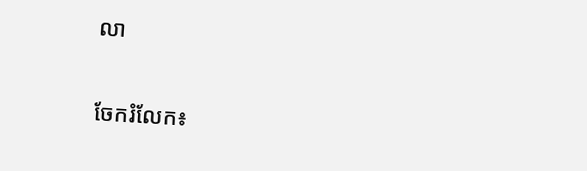លា


ចែករំលែក៖